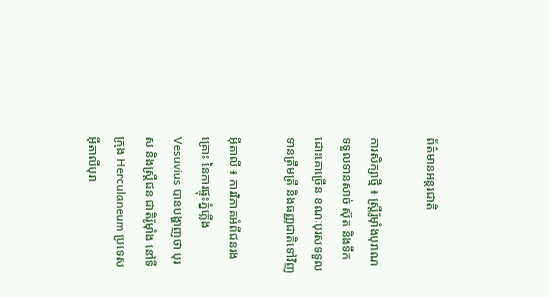ព័ត៌មានអន្តរជាតិ

ការសិក្សាថ្មី ៖ ស្ត្រីរ៉ូម៉ាំងបុរាណ ទទួលទានសាច់ ស៊ុត និងទឹកដោះគោច្រើន ខណៈបុរសទទួល ទានត្រឹមត្រី និងធញ្ញជាតិទៅវិញ

អ៊ីតាលី ៖ ការវិភាគអំពីជនរងគ្រោះ នៃការផ្ទុះភ្នំភ្លើង Vesuvius បានបង្ហាញថា បុរស និងស្ត្រីជន ជាតិរ៉ូម៉ាំង នៅទីក្រុង Herculaneum ប្រទេសអ៊ីតាលីបុរា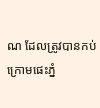ណ ដែលត្រូវបានកប់ ក្រោមផេះភ្នំ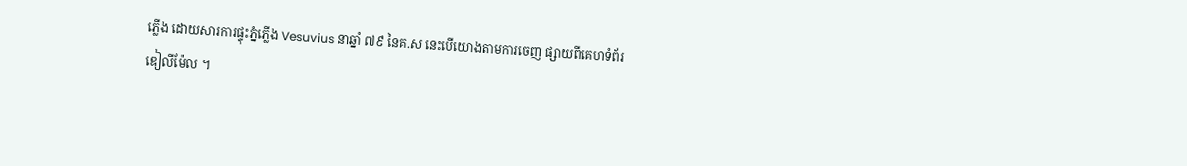ភ្លើង ដោយសារការផ្ទុះភ្នំភ្លើង Vesuvius នាឆ្នាំ ៧៩ នៃគ.ស នេះបើយោងតាមការចេញ ផ្សាយពីគេហទំព័រឌៀលីម៉ែល ។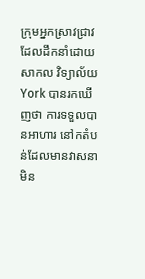ក្រុមអ្នកស្រាវជ្រាវ ដែលដឹកនាំដោយ សាកល វិទ្យាល័យ York បានរកឃើញថា ការទទួលបានអាហារ នៅកតំបន់ដែលមានវាសនា មិន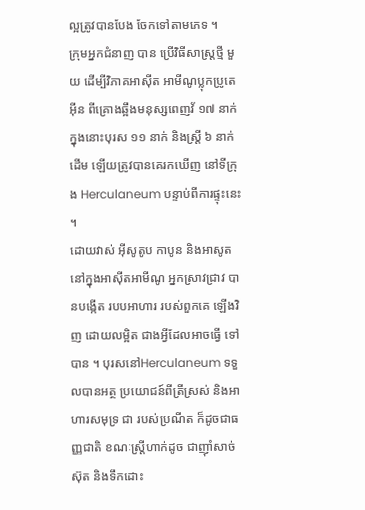ល្អត្រូវបានបែង ចែកទៅតាមភេទ ។
ក្រុមអ្នកជំនាញ បាន ប្រើវិធីសាស្រ្តថ្មី មួយ ដើម្បីវិភាគអាស៊ីត អាមីណូប្លុកប្រូតេអ៊ីន ពីគ្រោងឆ្អឹងមនុស្សពេញវ័ ១៧ នាក់ ក្នុងនោះបុរស ១១ នាក់ និងស្ត្រី ៦ នាក់ដើម ឡើយត្រូវបានគេរកឃើញ នៅទីក្រុង Herculaneum បន្ទាប់ពីការផ្ទុះនេះ ។
ដោយវាស់ អ៊ីសូតូប កាបូន និងអាសូត នៅក្នុងអាស៊ីតអាមីណូ អ្នកស្រាវជ្រាវ បានបង្កើត របបអាហារ របស់ពួកគេ ឡើងវិញ ដោយលម្អិត ជាងអ្វីដែលអាចធ្វើ ទៅបាន ។ បុរសនៅHerculaneum ទទួលបានអត្ថ ប្រយោជន៍ពីត្រីស្រស់ និងអាហារសមុទ្រ ជា របស់ប្រណីត ក៏ដូចជាធញ្ញជាតិ ខណៈស្ត្រីហាក់ដូច ជាញ៉ាំសាច់ស៊ុត និងទឹកដោះ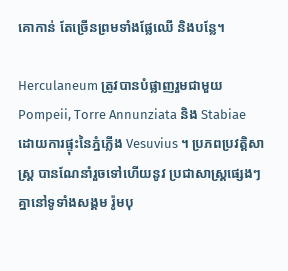គោកាន់ តែច្រើនព្រមទាំងផ្លែឈើ និងបន្លែ។

Herculaneum ត្រូវបានបំផ្លាញរួមជាមួយ Pompeii, Torre Annunziata និង Stabiae ដោយការផ្ទុះនៃភ្នំភ្លើង Vesuvius ។ ប្រភពប្រវត្តិសាស្រ្ត បានណែនាំរួចទៅហើយនូវ ប្រជាសាស្ត្រផ្សេងៗគ្នានៅទូទាំងសង្គម រ៉ូមបុ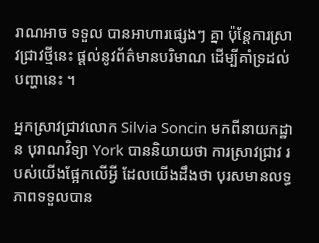រាណអាច ទទួល បានអាហារផ្សេងៗ គ្នា ប៉ុន្តែការស្រាវជ្រាវថ្មីនេះ ផ្តល់នូវព័ត៌មានបរិមាណ ដើម្បីគាំទ្រដល់បញ្ហានេះ ។

អ្នកស្រាវជ្រាវលោក Silvia Soncin មកពីនាយកដ្ឋាន បុរាណវិទ្យា York បាននិយាយថា ការស្រាវជ្រាវ របស់យើងផ្អែកលើអ្វី ដែលយើងដឹងថា បុរសមានលទ្ធភាពទទួលបាន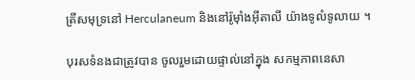ត្រីសមុទ្រនៅ Herculaneum និងនៅរ៉ូម៉ាំងអ៊ីតាលី យ៉ាងទូលំទូលាយ ។

បុរសទំនងជាត្រូវបាន ចូលរួមដោយផ្ទាល់នៅក្នុង សកម្មភាពនេសា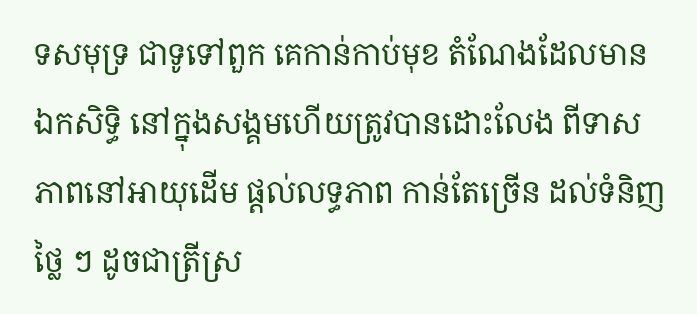ទសមុទ្រ ជាទូទៅពួក គេកាន់កាប់មុខ តំណែងដែលមាន ឯកសិទ្ធិ នៅក្នុងសង្គមហើយត្រូវបានដោះលែង ពីទាសភាពនៅអាយុដើម ផ្តល់លទ្ធភាព កាន់តែច្រើន ដល់ទំនិញថ្លៃ ៗ ដូចជាត្រីស្រ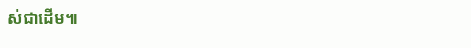ស់ជាដើម៕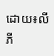ដោយ៖លី ភី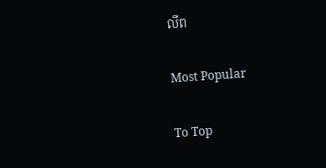លីព

Most Popular

To Top